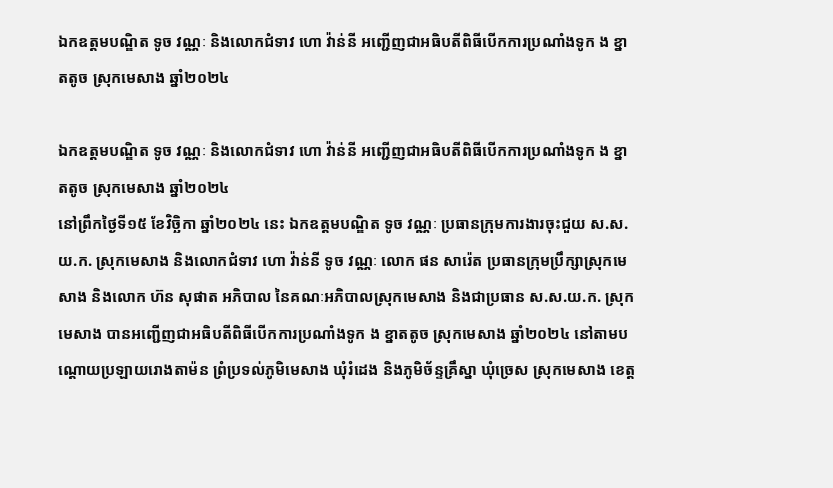ឯកឧត្តមបណ្ឌិត ទូច វណ្ណៈ និងលោកជំទាវ ហោ វ៉ាន់នី អញ្ជើញជាអធិបតីពិធីបើកការប្រណាំងទូក ង ខ្នាតតូច ស្រុកមេសាង ឆ្នាំ២០២៤

ឯកឧត្តមបណ្ឌិត ទូច វណ្ណៈ និងលោកជំទាវ ហោ វ៉ាន់នី អញ្ជើញជាអធិបតីពិធីបើកការប្រណាំងទូក ង ខ្នាតតូច ស្រុកមេសាង ឆ្នាំ២០២៤
នៅព្រឹកថ្ងៃទី១៥ ខែវិច្ឆិកា ឆ្នាំ២០២៤ នេះ ឯកឧត្តមបណ្ឌិត ទូច វណ្ណៈ ប្រធានក្រុមការងារចុះជួយ ស.ស.យ.ក. ស្រុកមេសាង និងលោកជំទាវ ហោ វ៉ាន់នី ទូច វណ្ណៈ លោក ផន សារ៉េត ប្រធានក្រុមប្រឹក្សាស្រុកមេសាង និងលោក ហ៊ន សុផាត អភិបាល នៃគណៈអភិបាលស្រុកមេសាង និងជាប្រធាន ស.ស.យ.ក. ស្រុកមេសាង បានអញ្ជើញជាអធិបតីពិធីបើកការប្រណាំងទូក ង ខ្នាតតូច ស្រុកមេសាង ឆ្នាំ២០២៤ នៅតាមបណ្តោយប្រឡាយរោងតាម៉ន ព្រំប្រទល់ភូមិមេសាង ឃុំរំដេង និងភូមិច័ន្ទគ្រឹស្នា ឃុំច្រេស ស្រុកមេសាង ខេត្ត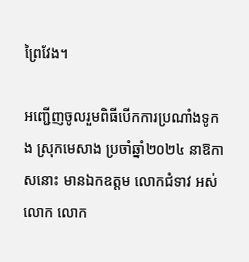ព្រៃវែង។

អញ្ជើញចូលរួមពិធីបើកការប្រណាំងទូក ង ស្រុកមេសាង ប្រចាំឆ្នាំ២០២៤ នាឱកាសនោះ មានឯកឧត្តម លោកជំទាវ អស់លោក លោក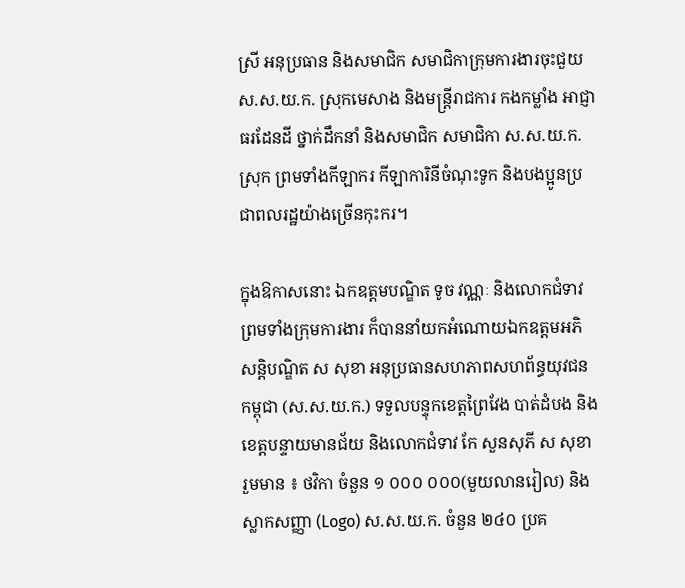ស្រី អនុប្រធាន និងសមាជិក សមាជិកាក្រុមការងារចុះជួយ ស.ស.យ.ក. ស្រុកមេសាង និងមន្ត្រីរាជការ កងកម្លាំង អាជ្ញាធរដែនដី ថ្នាក់ដឹកនាំ និងសមាជិក សមាជិកា ស.ស.យ.ក. ស្រុក ព្រមទាំងកីឡាករ កីឡាការិនីចំណុះទូក និងបងប្អូនប្រជាពលរដ្ឋយ៉ាងច្រើនកុះករ។

ក្នុងឱកាសនោះ ឯកឧត្តមបណ្ឌិត ទូច វណ្ណៈ និងលោកជំទាវ ព្រមទាំងក្រុមការងារ ក៏បាននាំយកអំណោយឯកឧត្តមអភិសន្តិបណ្ឌិត ស សុខា អនុប្រធានសហភាពសហព័ន្ធយុវជនកម្ពុជា (ស.ស.យ.ក.) ទទួលបន្ទុកខេត្តព្រៃវែង បាត់ដំបង និងខេត្តបន្ទាយមានជ័យ និងលោកជំទាវ កែ សួនសុភី ស សុខា រួមមាន ៖ ថវិកា ចំនួន ១ ០០០ ០០០(មួយលានរៀល) និងស្លាកសញ្ញា (Logo) ស.ស.យ.ក. ចំនួន ២៤០ ប្រគ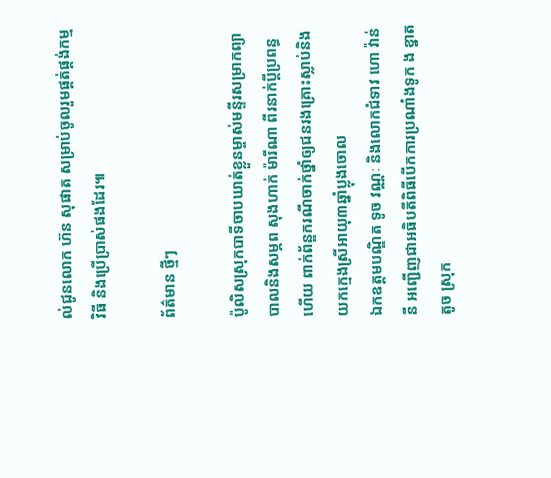ល់ជូនលោក ហ៊ន សុផាត សម្រាប់ចូលរួមផ្គត់ផ្គង់កម្មវិធី និងប្រើប្រាស់ផងដែរ៕

ព័ត៌មាន ថ្មីៗ

ប៉ូលិសស្រុកបាទីចាបឃាត់ខ្លួនម្ចាស់មន្ទីរសម្រាកព្យាបាលនិងសម្ភព សុងហាក់ ម៉ារីណា ពីរនាក់ប្ដីប្រពន្ធហើយ ពាក់ព័ន្ឌករណីចាក់ថ្នាំឲ្យជនរងគ្រោះស្លាប់និងយកក្មេងស្រីអាយុ៣ឆ្នាំប្លុងចោល
ឯកឧត្តមបណ្ឌិត ទូច វណ្ណៈ និងលោកជំទាវ ហោ វ៉ាន់នី អញ្ជើញជាអធិបតីពិធីបើកការប្រណាំងទូក ង ខ្នាតតូច ស្រុក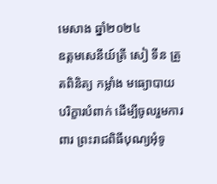មេសាង ឆ្នាំ២០២៤
ឧត្តមសេនីយ៍ត្រី សៀ ទីន ត្រួតពិនិត្យ កម្លាំង មធ្យោបាយ បរិក្ខារបំពាក់ ដើម្បីចូលរួមការពារ ព្រះរាជពិធីបុណ្យអុំទូ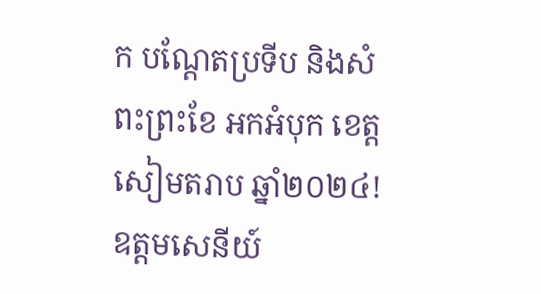ក បណ្តែតប្រទីប និងសំពះព្រះខែ អកអំបុក ខេត្តសៀមតរាប ឆ្នាំ២០២៤!
ឧត្តមសេនីយ៍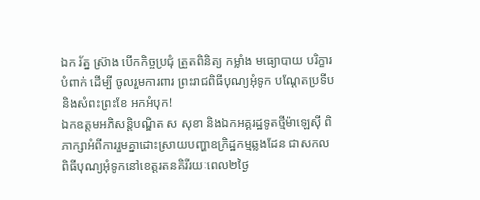ឯក រ័ត្ន ស្រ៊ាង បើកកិច្ចប្រជុំ ត្រួតពិនិត្យ កម្លាំង មធ្យោបាយ បរិក្ខារបំពាក់ ដើម្បី ចូលរួមការពារ ព្រះរាជពិធីបុណ្យអុំទូក បណ្តែតប្រទីប និងសំពះព្រះខែ អកអំបុក!
ឯកឧត្តមអភិសន្តិបណ្ឌិត ស សុខា និងឯកអគ្គរដ្ឋទូតថ្មីម៉ាឡេស៊ី ពិភាក្សាអំពីការរួមគ្នាដោះស្រាយបញ្ហាឧក្រិដ្ឋកម្មឆ្លងដែន ជាសកល
ពិធីបុណ្យអុំទូកនៅខេត្តរតនគិរីរយៈពេល២ថ្ងៃ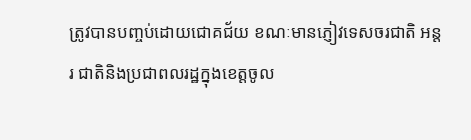ត្រូវបានបញ្ចប់ដោយជោគជ័យ ខណៈមានភ្ញៀវទេសចរជាតិ អន្តរ ជាតិនិងប្រជាពលរដ្ឋក្នុងខេត្តចូល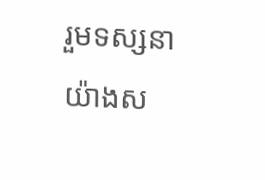រួមទស្សនាយ៉ាងស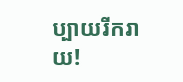ប្បាយរីករាយ!